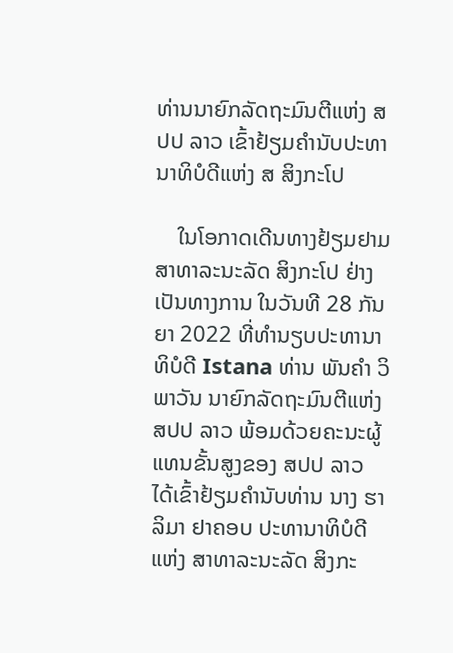ທ່ານນາຍົກລັດຖະມົນຕີແຫ່ງ ສປປ ລາວ ເຂົ້າຢ້ຽມຄຳນັບປະທານາທິບໍດີແຫ່ງ ສ ສິງກະໂປ

    ໃນໂອກາດເດີນທາງຢ້ຽມຢາມ ສາທາລະນະລັດ ສິງກະໂປ ຢ່າງເປັນທາງການ ໃນວັນທີ 28 ກັນຍາ 2022 ທີ່ທໍານຽບປະທານາທິບໍດີ Istana ທ່ານ ພັນຄໍາ ວິພາວັນ ນາຍົກລັດຖະມົນຕີແຫ່ງ ສປປ ລາວ ພ້ອມດ້ວຍຄະນະຜູ້ແທນຂັ້ນສູງຂອງ ສປປ ລາວ ໄດ້ເຂົ້າຢ້ຽມຄຳນັບທ່ານ ນາງ ຮາລິມາ ຢາຄອບ ປະທານາທິບໍດີແຫ່ງ ສາທາລະນະລັດ ສິງກະ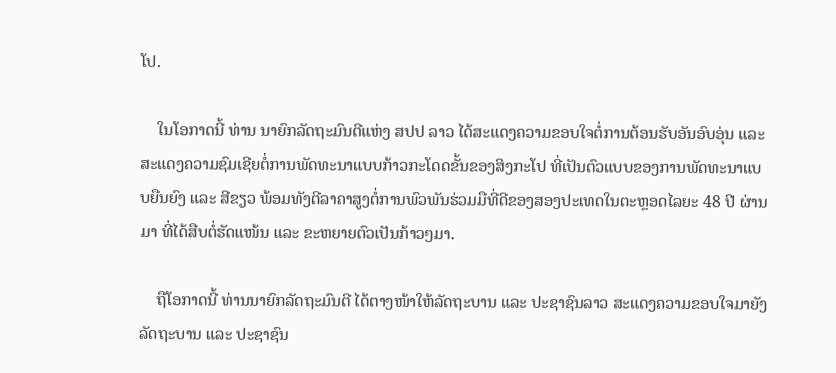ໂປ.

    ໃນໂອກາດນີ້ ທ່ານ ນາຍົກລັດຖະມົນຕີແຫ່ງ ສປປ ລາວ ໄດ້ສະແດງຄວາມຂອບໃຈຕໍ່ການຕ້ອນຮັບອັນອົບອຸ່ນ ແລະ ສະແດງຄວາມຊົມເຊີຍຕໍ່ການພັດທະນາແບບກ້າວກະໂດດຂັ້ນຂອງສິງກະໂປ ທີ່ເປັນຕົວແບບຂອງການພັດທະນາແບບຍືນຍົງ ແລະ ສີຂຽວ ພ້ອມທັງຕີລາຄາສູງຕໍ່ການພົວພັນຮ່ວມມືທີ່ດີຂອງສອງປະເທດໃນຕະຫຼອດໄລຍະ 48 ປີ ຜ່ານມາ ທີ່ໄດ້ສືບຕໍ່ຮັດແໜ້ນ ແລະ ຂະຫຍາຍຕົວເປັນກ້າວໆມາ.

    ຖືໂອກາດນີ້ ທ່ານນາຍົກລັດຖະມົນຕີ ໄດ້ຕາງໜ້າໃຫ້ລັດຖະບານ ແລະ ປະຊາຊົນລາວ ສະແດງຄວາມຂອບໃຈມາຍັງລັດຖະບານ ແລະ ປະຊາຊົນ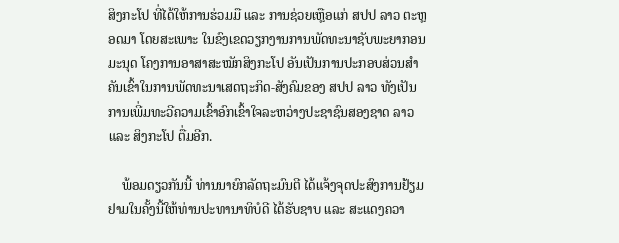ສິງກະໂປ ທີ່ໄດ້ໃຫ້ການຮ່ວມມື ແລະ ການຊ່ວຍເຫຼືອແກ່ ສປປ ລາວ ຕະຫຼອດມາ ໂດຍສະເພາະ ໃນຂົງເຂດວຽກງານການພັດທະນາຊັບພະຍາກອນມະນຸດ ໂຄງການອາສາສະໝັກສິງກະໂປ ອັນເປັນການປະກອບສ່ວນສໍາຄັນເຂົ້າໃນການພັດທະນາເສດຖະກິດ-ສັງຄົມຂອງ ສປປ ລາວ ທັງເປັນການເພີ່ມທະວີຄວາມເຂົ້າອົກເຂົ້າໃຈລະຫວ່າງປະຊາຊົນສອງຊາດ ລາວ ແລະ ສິງກະໂປ ຕື່ມອີກ.

    ພ້ອມດຽວກັນນີ້ ທ່ານນາຍົກລັດຖະມົນຕີ ໄດ້ແຈ້ງຈຸດປະສົງການຢ້ຽມຢາມໃນຄັ້ງນີ້ໃຫ້ທ່ານປະທານາທິບໍດີ ໄດ້ຮັບຊາບ ແລະ ສະແດງຄວາ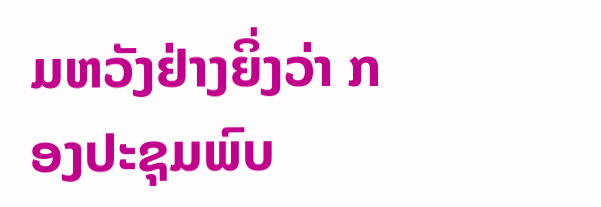ມຫວັງຢ່າງຍິ່ງວ່າ ກອງປະຊຸມພົບ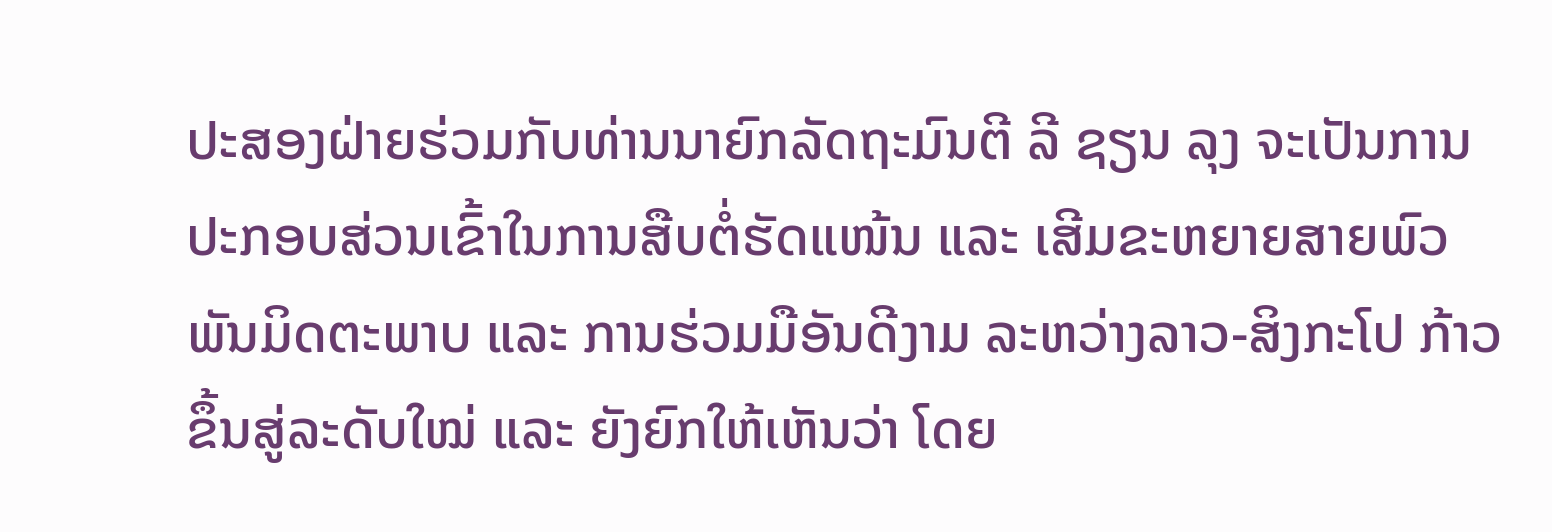ປະສອງຝ່າຍຮ່ວມກັບທ່ານນາຍົກລັດຖະມົນຕີ ລີ ຊຽນ ລຸງ ຈະເປັນການປະກອບສ່ວນເຂົ້າໃນການສືບຕໍ່ຮັດແໜ້ນ ແລະ ເສີມຂະຫຍາຍສາຍພົວພັນມິດຕະພາບ ແລະ ການຮ່ວມມືອັນດີງາມ ລະຫວ່າງລາວ-ສິງກະໂປ ກ້າວຂຶ້ນສູ່ລະດັບໃໝ່ ແລະ ຍັງຍົກໃຫ້ເຫັນວ່າ ໂດຍ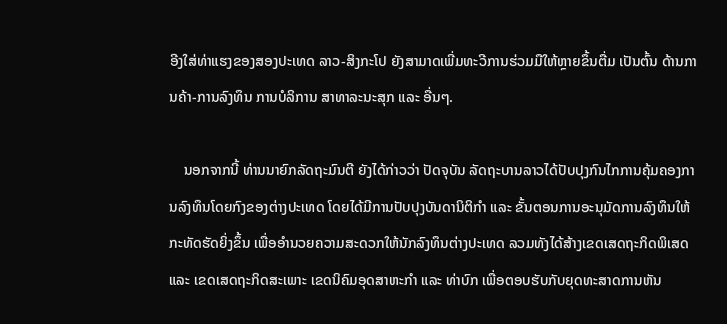ອີງໃສ່ທ່າແຮງຂອງສອງປະເທດ ລາວ-ສິງກະໂປ ຍັງສາມາດເພີ່ມທະວີການຮ່ວມມືໃຫ້ຫຼາຍຂຶ້ນຕື່ມ ເປັນຕົ້ນ ດ້ານການຄ້າ-ການລົງທຶນ ການບໍລິການ ສາທາລະນະສຸກ ແລະ ອື່ນໆ.

    ນອກຈາກນີ້ ທ່ານນາຍົກລັດຖະມົນຕີ ຍັງໄດ້ກ່າວວ່າ ປັດຈຸບັນ ລັດຖະບານລາວໄດ້ປັບປຸງກົນໄກການຄຸ້ມຄອງການລົງທຶນໂດຍກົງຂອງຕ່າງປະເທດ ໂດຍໄດ້ມີການປັບປຸງບັນດານິຕິກໍາ ແລະ ຂັ້ນຕອນການອະນຸມັດການລົງທຶນໃຫ້ກະທັດຮັດຍິ່ງຂຶ້ນ ເພື່ອອໍານວຍຄວາມສະດວກໃຫ້ນັກລົງທຶນຕ່າງປະເທດ ລວມທັງໄດ້ສ້າງເຂດເສດຖະກິດພິເສດ ແລະ ເຂດເສດຖະກິດສະເພາະ ເຂດນິຄົມອຸດສາຫະກໍາ ແລະ ທ່າບົກ ເພື່ອຕອບຮັບກັບຍຸດທະສາດການຫັນ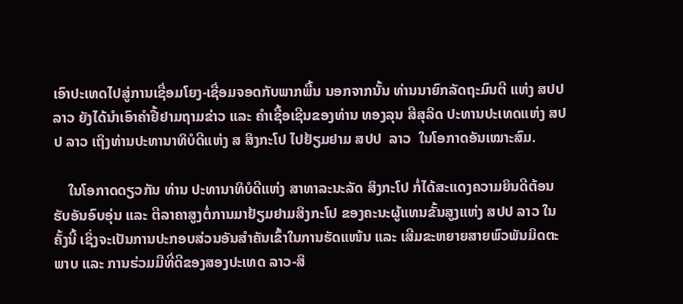ເອົາປະເທດໄປສູ່ການເຊື່ອມໂຍງ-ເຊື່ອມຈອດກັບພາກພື້ນ ນອກຈາກນັ້ນ ທ່ານນາຍົກລັດຖະມົນຕີ ແຫ່ງ ສປປ ລາວ ຍັງໄດ້ນໍາເອົາຄໍາຢື້ຢາມຖາມຂ່າວ ແລະ ຄໍາເຊື້ອເຊີນຂອງທ່ານ ທອງລຸນ ສີສຸລິດ ປະທານປະເທດແຫ່ງ ສປປ ລາວ ເຖິງທ່ານປະທານາທິບໍດີແຫ່ງ ສ ສິງກະໂປ ໄປຢ້ຽມຢາມ ສປປ  ລາວ  ໃນໂອກາດອັນເໝາະສົມ.

    ໃນໂອກາດດຽວກັນ ທ່ານ ປະທານາທິບໍດີແຫ່ງ ສາທາລະນະລັດ ສິງກະໂປ ກໍ່ໄດ້ສະແດງຄວາມຍິນດີຕ້ອນຮັບອັນອົບອຸ່ນ ແລະ ຕີລາຄາສູງຕໍ່ການມາຢ້ຽມຢາມສິງກະໂປ ຂອງຄະນະຜູ້ແທນຂັ້ນສູງແຫ່ງ ສປປ ລາວ ໃນຄັ້ງນີ້ ເຊິ່ງຈະເປັນການປະກອບສ່ວນອັນສໍາຄັນເຂົ້າໃນການຮັດແໜ້ນ ແລະ ເສີມຂະຫຍາຍສາຍພົວພັນມິດຕະພາບ ແລະ ການຮ່ວມມືທີ່ດີຂອງສອງປະເທດ ລາວ-ສິ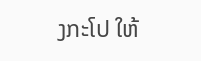ງກະໂປ ໃຫ້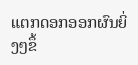ແຕກດອກອອກຜົນຍິ່ງໆຂຶ້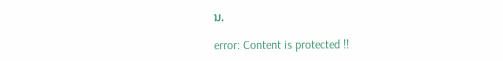ນ.

error: Content is protected !!